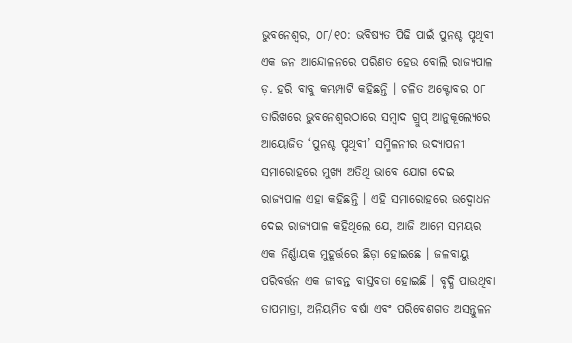ଭୁବନେଶ୍ୱର, ୦୮/୧୦: ଭବିଷ୍ୟତ ପିଢି ପାଇଁ ପୁନଶ୍ଚ ପୃଥିବୀ ଏକ ଜନ ଆନ୍ଦୋଳନରେ ପରିଣତ ହେଉ ବୋଲି ରାଜ୍ୟପାଳ ଡ଼. ହରି ବାବୁ କମ୍ଭମ୍ପାଟି କହିଛନ୍ତି । ଚଳିତ ଅକ୍ଟୋବର ୦୮ ତାରିଖରେ ଭୁବନେଶ୍ୱରଠାରେ ସମ୍ବାଦ ଗ୍ରୁପ୍ ଆନୁକୂଲ୍ୟେରେ ଆୟୋଜିତ ‘ପୁନଶ୍ଚ ପୃଥିବୀ’ ସମ୍ମିଳନୀର ଉଦ୍ଯାପନୀ ସମାରୋହରେ ମୁଖ୍ୟ ଅତିଥି ଭାବେ ଯୋଗ ଦେଇ ରାଜ୍ୟପାଳ ଏହା କହିଛନ୍ତି । ଏହି ସମାରୋହରେ ଉଦ୍ବୋଧନ ଦେଇ ରାଜ୍ୟପାଳ କହିଥିଲେ ଯେ, ଆଜି ଆମେ ସମୟର ଏକ ନିର୍ଣ୍ଣାୟକ ମୁହୂର୍ତ୍ତରେ ଛିଡ଼ା ହୋଇଛେ । ଜଳବାୟୁ ପରିବର୍ତ୍ତନ ଏକ ଜୀବନ୍ତ ବାସ୍ତବତା ହୋଇଛି । ବୃଦ୍ଧି ପାଉଥିବା ତାପମାତ୍ରା, ଅନିୟମିତ ବର୍ଷା ଏବଂ ପରିବେଶଗତ ଅସନ୍ତୁଳନ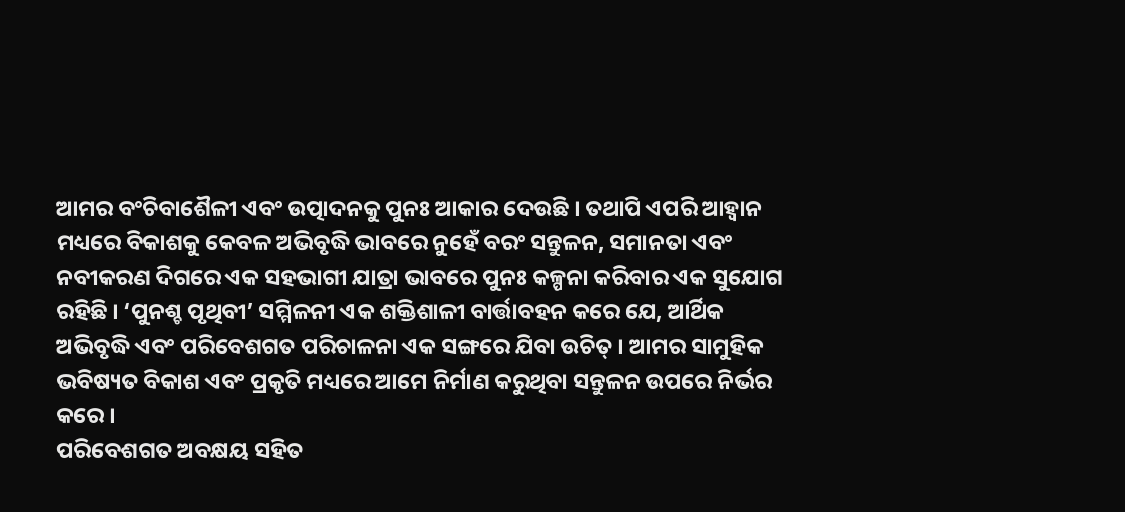ଆମର ବଂଚିବାଶୈଳୀ ଏବଂ ଉତ୍ପାଦନକୁ ପୁନଃ ଆକାର ଦେଉଛି । ତଥାପି ଏପରି ଆହ୍ୱାନ ମଧ୍ୟରେ ବିକାଶକୁ କେବଳ ଅଭିବୃଦ୍ଧି ଭାବରେ ନୁହେଁ ବରଂ ସନ୍ତୁଳନ, ସମାନତା ଏବଂ ନବୀକରଣ ଦିଗରେ ଏକ ସହଭାଗୀ ଯାତ୍ରା ଭାବରେ ପୁନଃ କଳ୍ପନା କରିବାର ଏକ ସୁଯୋଗ ରହିଛି । ‘ପୁନଶ୍ଚ ପୃଥିବୀ’ ସମ୍ମିଳନୀ ଏକ ଶକ୍ତିଶାଳୀ ବାର୍ତ୍ତାବହନ କରେ ଯେ, ଆର୍ଥିକ ଅଭିବୃଦ୍ଧି ଏବଂ ପରିବେଶଗତ ପରିଚାଳନା ଏକ ସଙ୍ଗରେ ଯିବା ଉଚିତ୍ । ଆମର ସାମୁହିକ ଭବିଷ୍ୟତ ବିକାଶ ଏବଂ ପ୍ରକୃତି ମଧ୍ୟରେ ଆମେ ନିର୍ମାଣ କରୁଥିବା ସନ୍ତୁଳନ ଉପରେ ନିର୍ଭର କରେ ।
ପରିବେଶଗତ ଅବକ୍ଷୟ ସହିତ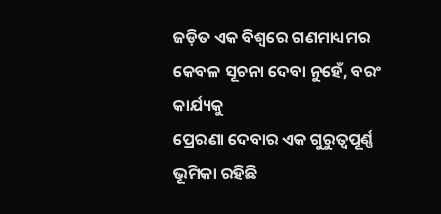ଜଡ଼ିତ ଏକ ବିଶ୍ୱରେ ଗଣମାଧ୍ୟମର କେବଳ ସୂଚନା ଦେବା ନୁହେଁ, ବରଂ କାର୍ଯ୍ୟକୁ
ପ୍ରେରଣା ଦେବାର ଏକ ଗୁରୁତ୍ୱପୂର୍ଣ୍ଣ ଭୂମିକା ରହିଛି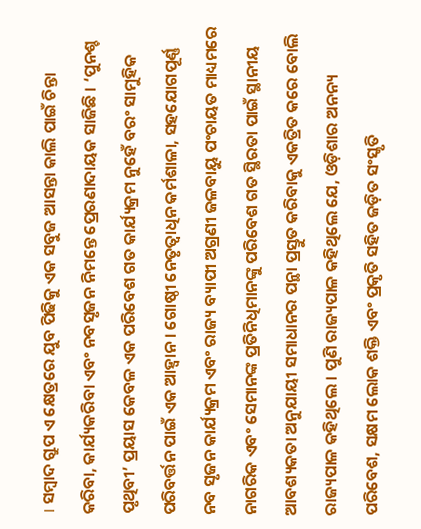। ସମ୍ବାଦ ଗ୍ରୁପ ଏ କ୍ଷେତ୍ରରେ ଯୁବ ପିଢିକୁ ଏକ ସବୁଜ ଆସନ୍ତା କାଲି ପାଇଁ ଚିନ୍ତା କରିବା, କାର୍ଯ୍ୟକରିବା ଏବଂ ନବସୃଜନ ନିମନ୍ତେ ପ୍ରେରଣାଦାୟକ ସାଜିଛି । ‘ପୁନଶ୍ଚ ପୃଥିବୀ’ ପ୍ରୟାସ କେବଳ ଏକ ପରିବେଶ ଗତ କାର୍ଯ୍ୟକ୍ରମ ନୁହେଁ ବରଂ ସାମୁହିକ ପରିବର୍ତ୍ତନ ପାଇଁ ଏକ ଆହ୍ୱାନ । ଗୋଷ୍ଠୀ ନେତୃତ୍ୱାଧିନ କର୍ମଶାଳା, ସହଯୋଗପୂର୍ଣ୍ଣ ନବ ସୃଜନ କାର୍ଯ୍ୟକ୍ରମ ଏବଂ ରାଜ୍ୟ ବ୍ୟାପୀ ଅଗ୍ରଣୀ ଜଳବାୟୁ ପଂଚାୟତ ମାଧ୍ୟମରେ ନାଗରିକ ଏବଂ ସେମାନଙ୍କ ପ୍ରତିନିଧିମାନଙ୍କୁ ପରିବେଶ ଗତ ସ୍ଥିରତା ପାଇଁ ସ୍ଥାନୀୟ ଆବଶ୍ୟକତା ଅନୁଯାୟୀ ସମାଧାନର ପନ୍ଥା ପ୍ରସ୍ତୁତ କରିବାକୁ ଏକତ୍ରିତ କରେ ବୋଲି ରାଜ୍ୟପାଳ କହିଥିଲେ । ପୁଣି ରାଜ୍ୟପାଳ କହିଥିଲେ ଯେ, ଓଡ଼ିଶାର ଅନନ୍ୟ ପରିବେଶ, ସକ୍ଷମ ଲୋକ ଶକ୍ତି ଏବଂ ପ୍ରକୃତି ସହିତ ଜଡ଼ିତ ସଂସ୍କୃତି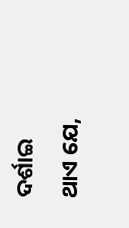ଦର୍ଶାଇ
ଥାଏ ଯେ,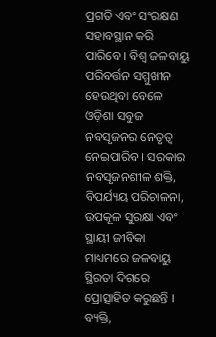ପ୍ରଗତି ଏବଂ ସଂରକ୍ଷଣ ସହାବସ୍ଥାନ କରି ପାରିବେ । ବିଶ୍ୱ ଜଳବାୟୁ ପରିବର୍ତ୍ତନ ସମ୍ମୁଖୀନ ହେଉଥିବା ବେଳେ ଓଡ଼ିଶା ସବୁଜ ନବସୃଜନର ନେତୃତ୍ୱ ନେଇପାରିବ । ସରକାର ନବସୃଜନଶୀଳ ଶକ୍ତି, ବିପର୍ଯ୍ୟୟ ପରିଚାଳନା, ଉପକୂଳ ସୁରକ୍ଷା ଏବଂ ସ୍ଥାୟୀ ଜୀବିକା ମାଧ୍ୟମରେ ଜଳବାୟୁ ସ୍ଥିରତା ଦିଗରେ ପ୍ରୋତ୍ସାହିତ କରୁଛନ୍ତି ।
ବ୍ୟକ୍ତି,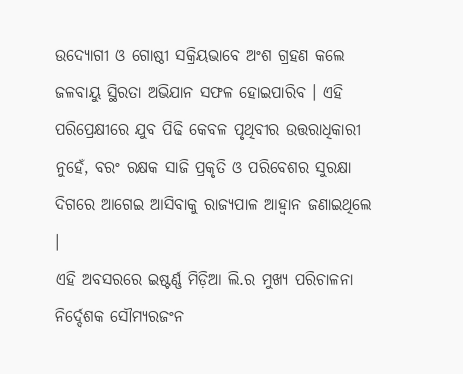ଉଦ୍ୟୋଗୀ ଓ ଗୋଷ୍ଠୀ ସକ୍ରିୟଭାବେ ଅଂଶ ଗ୍ରହଣ କଲେ ଜଳବାୟୁ ସ୍ଥିରତା ଅଭିଯାନ ସଫଳ ହୋଇପାରିବ । ଏହି ପରିପ୍ରେକ୍ଷୀରେ ଯୁବ ପିଢି କେବଳ ପୃଥିବୀର ଉତ୍ତରାଧିକାରୀ ନୁହେଁ, ବରଂ ରକ୍ଷକ ସାଜି ପ୍ରକୃତି ଓ ପରିବେଶର ସୁରକ୍ଷା ଦିଗରେ ଆଗେଇ ଆସିବାକୁ ରାଜ୍ୟପାଳ ଆହ୍ୱାନ ଜଣାଇଥିଲେ ।
ଏହି ଅବସରରେ ଇଷ୍ଟର୍ଣ୍ଣ ମିଡ଼ିଆ ଲି.ର ମୁଖ୍ୟ ପରିଚାଳନା ନିର୍ଦ୍ଦେଶକ ସୌମ୍ୟରଜଂନ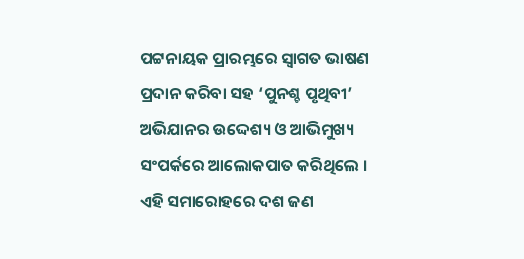ପଟ୍ଟନାୟକ ପ୍ରାରମ୍ଭରେ ସ୍ୱାଗତ ଭାଷଣ ପ୍ରଦାନ କରିବା ସହ ‘ପୁନଶ୍ଚ ପୃଥିବୀ’ ଅଭିଯାନର ଉଦ୍ଦେଶ୍ୟ ଓ ଆଭିମୁଖ୍ୟ ସଂପର୍କରେ ଆଲୋକପାତ କରିଥିଲେ । ଏହି ସମାରୋହରେ ଦଶ ଜଣ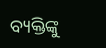ବ୍ୟକ୍ତିଙ୍କୁ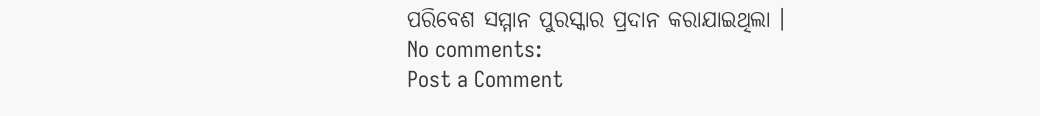ପରିବେଶ ସମ୍ମାନ ପୁରସ୍କାର ପ୍ରଦାନ କରାଯାଇଥିଲା ।
No comments:
Post a Comment